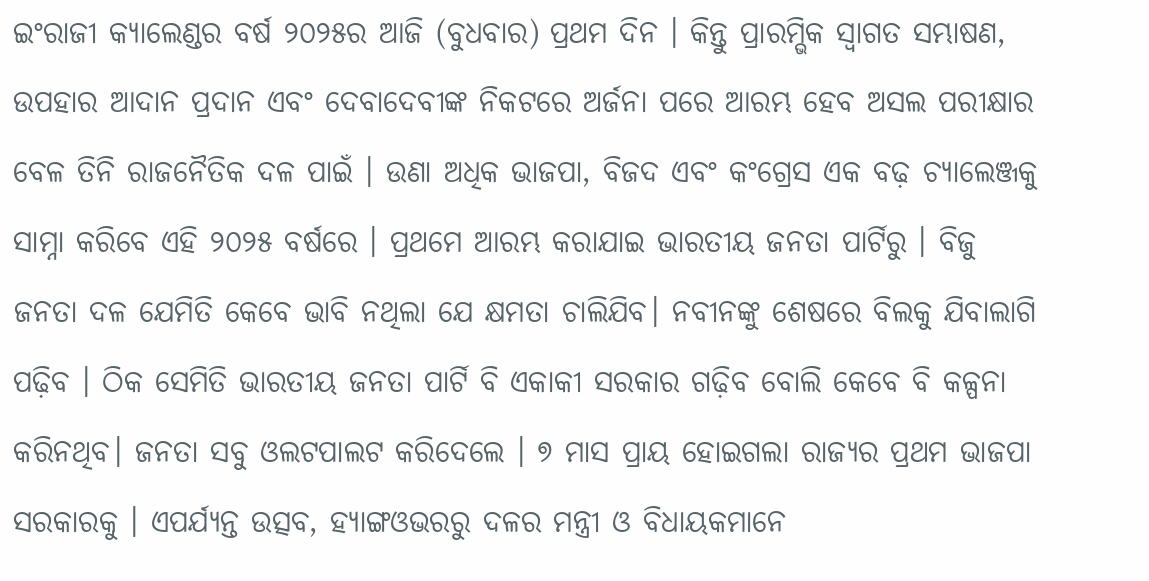ଇଂରାଜୀ କ୍ୟାଲେଣ୍ଡର ବର୍ଷ ୨୦୨୫ର ଆଜି (ବୁଧବାର) ପ୍ରଥମ ଦିନ । କିନ୍ତୁ ପ୍ରାରମ୍ଭିକ ସ୍ବାଗତ ସମ୍ଭାଷଣ, ଉପହାର ଆଦାନ ପ୍ରଦାନ ଏବଂ ଦେବାଦେବୀଙ୍କ ନିକଟରେ ଅର୍ଜନା ପରେ ଆରମ୍ଭ ହେବ ଅସଲ ପରୀକ୍ଷାର ବେଳ ତିନି ରାଜନୈତିକ ଦଳ ପାଇଁ । ଉଣା ଅଧିକ ଭାଜପା, ବିଜଦ ଏବଂ କଂଗ୍ରେସ ଏକ ବଢ଼ ଚ୍ୟାଲେଞ୍ଜକୁ ସାମ୍ନା କରିବେ ଏହି ୨୦୨୫ ବର୍ଷରେ । ପ୍ରଥମେ ଆରମ୍ଭ କରାଯାଇ ଭାରତୀୟ ଜନତା ପାର୍ଟିରୁ । ବିଜୁ ଜନତା ଦଳ ଯେମିତି କେବେ ଭାବି ନଥିଲା ଯେ କ୍ଷମତା ଚାଲିଯିବ। ନବୀନଙ୍କୁ ଶେଷରେ ବିଲକୁ ଯିବାଲାଗି ପଢ଼ିବ । ଠିକ ସେମିତି ଭାରତୀୟ ଜନତା ପାର୍ଟି ବି ଏକାକୀ ସରକାର ଗଢ଼ିବ ବୋଲି କେବେ ବି କଳ୍ପନା କରିନଥିବ। ଜନତା ସବୁ ଓଲଟପାଲଟ କରିଦେଲେ । ୭ ମାସ ପ୍ରାୟ ହୋଇଗଲା ରାଜ୍ୟର ପ୍ରଥମ ଭାଜପା ସରକାରକୁ । ଏପର୍ଯ୍ୟନ୍ତ ଉତ୍ସବ, ହ୍ୟାଙ୍ଗଓଭରରୁ ଦଳର ମନ୍ତ୍ରୀ ଓ ବିଧାୟକମାନେ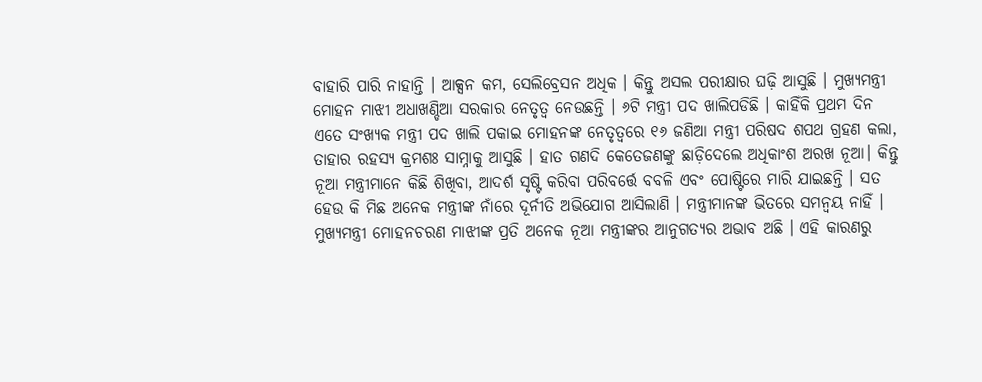ବାହାରି ପାରି ନାହାନ୍ତି । ଆକ୍ସନ କମ, ସେଲିବ୍ରେସନ ଅଧିକ । କିନ୍ତୁ ଅସଲ ପରୀକ୍ଷାର ଘଢ଼ି ଆସୁଛି । ମୁଖ୍ୟମନ୍ତ୍ରୀ ମୋହନ ମାଝୀ ଅଧାଖଣ୍ଡିଆ ସରକାର ନେତୃତ୍ବ ନେଉଛନ୍ତି । ୬ଟି ମନ୍ତ୍ରୀ ପଦ ଖାଲିପଡିଛି । କାହିଁକି ପ୍ରଥମ ଦିନ ଏତେ ସଂଖ୍ୟକ ମନ୍ତ୍ରୀ ପଦ ଖାଲି ପକାଇ ମୋହନଙ୍କ ନେତୃତ୍ବରେ ୧୬ ଜଣିଆ ମନ୍ତ୍ରୀ ପରିଷଦ ଶପଥ ଗ୍ରହଣ କଲା, ତାହାର ରହସ୍ୟ କ୍ରମଶଃ ସାମ୍ନାକୁ ଆସୁଛି । ହାତ ଗଣଦି କେତେଜଣଙ୍କୁ ଛାଡ଼ିଦେଲେ ଅଧିକାଂଶ ଅରଖ ନୂଆ। କିନ୍ତୁ ନୂଆ ମନ୍ତ୍ରୀମାନେ କିଛି ଶିଖିବା, ଆଦର୍ଶ ସୃଷ୍ଟି କରିବା ପରିବର୍ତ୍ତେ ବବଳି ଏବଂ ପୋଷ୍ଟିରେ ମାରି ଯାଇଛନ୍ତି । ସତ ହେଉ କି ମିଛ ଅନେକ ମନ୍ତ୍ରୀଙ୍କ ନାଁରେ ଦୂର୍ନୀତି ଅଭିଯୋଗ ଆସିଲାଣି । ମନ୍ତ୍ରୀମାନଙ୍କ ଭିତରେ ସମନ୍ବୟ ନାହିଁ । ମୁଖ୍ୟମନ୍ତ୍ରୀ ମୋହନଚରଣ ମାଝୀଙ୍କ ପ୍ରତି ଅନେକ ନୂଆ ମନ୍ତ୍ରୀଙ୍କର ଆନୁଗତ୍ୟର ଅଭାବ ଅଛି । ଏହି କାରଣରୁ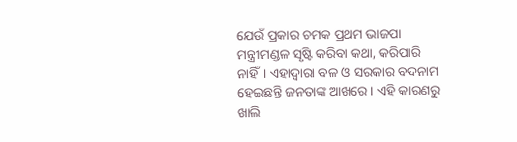ଯେଉଁ ପ୍ରକାର ଚମକ ପ୍ରଥମ ଭାଜପା ମନ୍ତ୍ରୀମଣ୍ଡଳ ସୃଷ୍ଟି କରିବା କଥା, କରିପାରି ନାହିଁ। ଏହାଦ୍ବାରା ବଳ ଓ ସରକାର ବଦନାମ ହେଇଛନ୍ତି ଜନତାଙ୍କ ଆଖରେ । ଏହି କାରଣରୁ ଖାଲି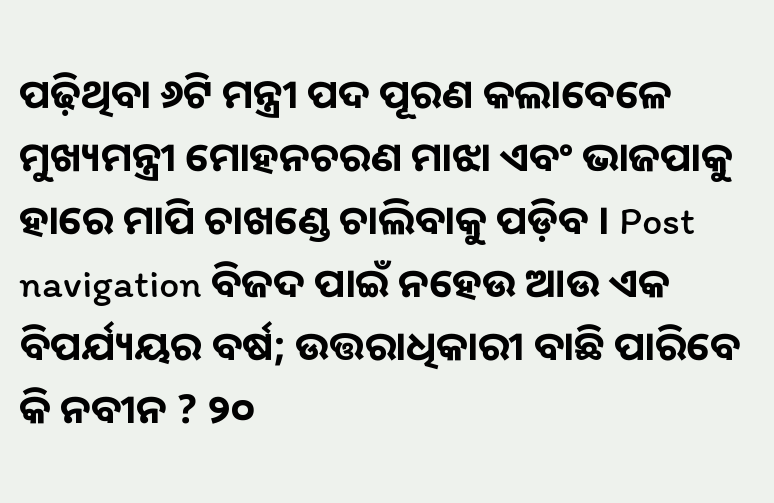ପଢ଼ିଥିବା ୬ଟି ମନ୍ତ୍ରୀ ପଦ ପୂରଣ କଲାବେଳେ ମୁଖ୍ୟମନ୍ତ୍ରୀ ମୋହନଚରଣ ମାଝା ଏବଂ ଭାଜପାକୁ ହାରେ ମାପି ଚାଖଣ୍ଡେ ଚାଲିବାକୁ ପଡ଼ିବ । Post navigation ବିଜଦ ପାଇଁ ନହେଉ ଆଉ ଏକ ବିପର୍ଯ୍ୟୟର ବର୍ଷ; ଉତ୍ତରାଧିକାରୀ ବାଛି ପାରିବେ କି ନବୀନ ? ୨୦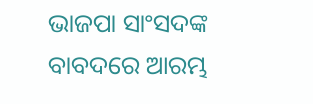ଭାଜପା ସାଂସଦଙ୍କ ବାବଦରେ ଆରମ୍ଭ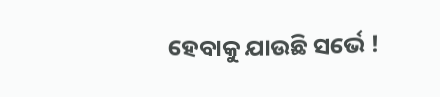ହେବାକୁ ଯାଉଛି ସର୍ଭେ !